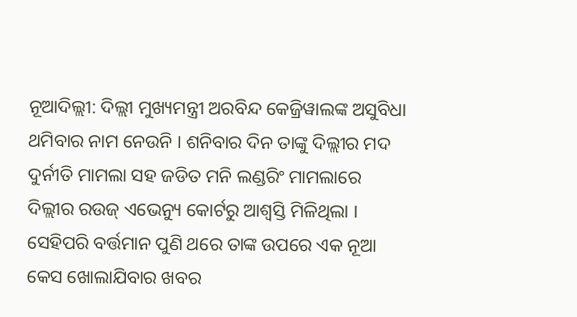ନୂଆଦିଲ୍ଲୀ: ଦିଲ୍ଲୀ ମୁଖ୍ୟମନ୍ତ୍ରୀ ଅରବିନ୍ଦ କେଜ୍ରିୱାଲଙ୍କ ଅସୁବିଧା ଥମିବାର ନାମ ନେଉନି । ଶନିବାର ଦିନ ତାଙ୍କୁ ଦିଲ୍ଲୀର ମଦ ଦୁର୍ନୀତି ମାମଲା ସହ ଜଡିତ ମନି ଲଣ୍ଡରିଂ ମାମଲାରେ ଦିଲ୍ଲୀର ରଉଜ୍ ଏଭେନ୍ୟୁ କୋର୍ଟରୁ ଆଶ୍ୱସ୍ତି ମିଳିଥିଲା । ସେହିପରି ବର୍ତ୍ତମାନ ପୁଣି ଥରେ ତାଙ୍କ ଉପରେ ଏକ ନୂଆ କେସ ଖୋଲାଯିବାର ଖବର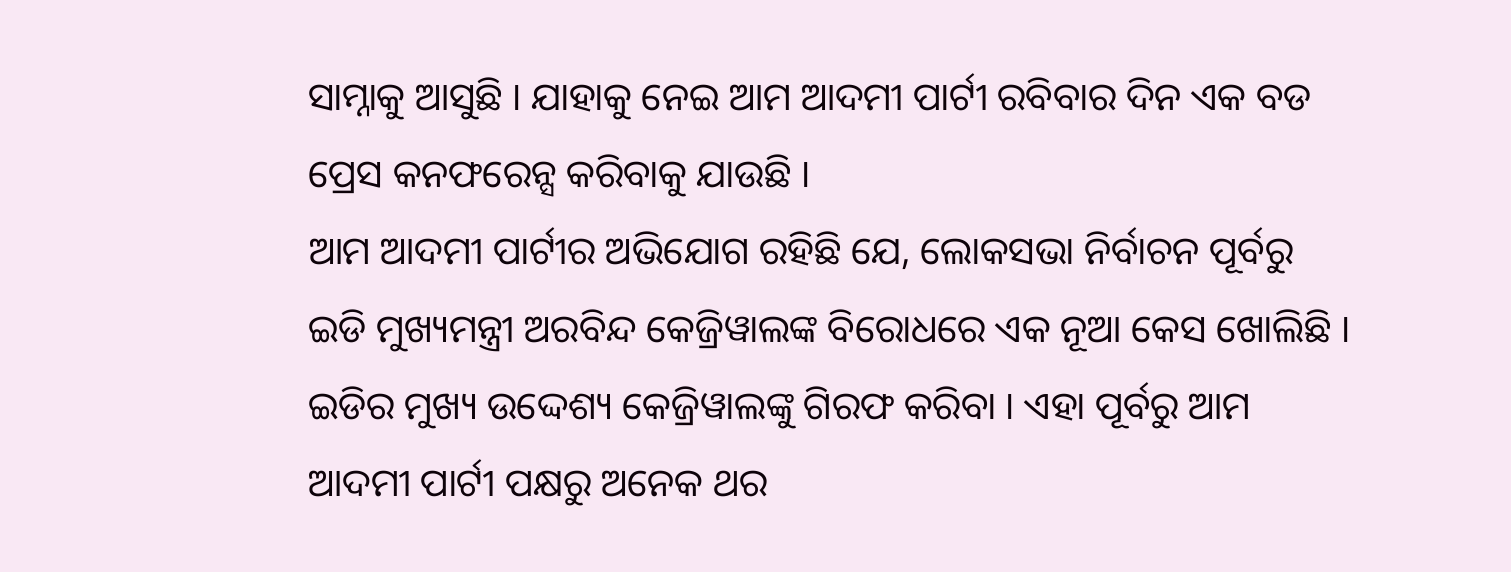ସାମ୍ନାକୁ ଆସୁଛି । ଯାହାକୁ ନେଇ ଆମ ଆଦମୀ ପାର୍ଟୀ ରବିବାର ଦିନ ଏକ ବଡ ପ୍ରେସ କନଫରେନ୍ସ କରିବାକୁ ଯାଉଛି ।
ଆମ ଆଦମୀ ପାର୍ଟୀର ଅଭିଯୋଗ ରହିଛି ଯେ, ଲୋକସଭା ନିର୍ବାଚନ ପୂର୍ବରୁ ଇଡି ମୁଖ୍ୟମନ୍ତ୍ରୀ ଅରବିନ୍ଦ କେଜ୍ରିୱାଲଙ୍କ ବିରୋଧରେ ଏକ ନୂଆ କେସ ଖୋଲିଛି । ଇଡିର ମୁଖ୍ୟ ଉଦ୍ଦେଶ୍ୟ କେଜ୍ରିୱାଲଙ୍କୁ ଗିରଫ କରିବା । ଏହା ପୂର୍ବରୁ ଆମ ଆଦମୀ ପାର୍ଟୀ ପକ୍ଷରୁ ଅନେକ ଥର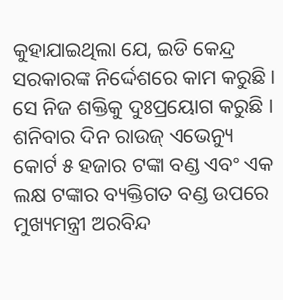କୁହାଯାଇଥିଲା ଯେ, ଇଡି କେନ୍ଦ୍ର ସରକାରଙ୍କ ନିର୍ଦ୍ଦେଶରେ କାମ କରୁଛି । ସେ ନିଜ ଶକ୍ତିକୁ ଦୁଃପ୍ରୟୋଗ କରୁଛି ।
ଶନିବାର ଦିନ ରାଉଜ୍ ଏଭେନ୍ୟୁ କୋର୍ଟ ୫ ହଜାର ଟଙ୍କା ବଣ୍ଡ ଏବଂ ଏକ ଲକ୍ଷ ଟଙ୍କାର ବ୍ୟକ୍ତିଗତ ବଣ୍ଡ ଉପରେ ମୁଖ୍ୟମନ୍ତ୍ରୀ ଅରବିନ୍ଦ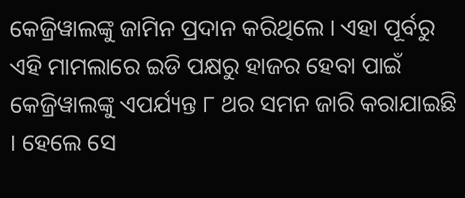କେଜ୍ରିୱାଲଙ୍କୁ ଜାମିନ ପ୍ରଦାନ କରିଥିଲେ । ଏହା ପୂର୍ବରୁ ଏହି ମାମଲାରେ ଇଡି ପକ୍ଷରୁ ହାଜର ହେବା ପାଇଁ କେଜ୍ରିୱାଲଙ୍କୁ ଏପର୍ଯ୍ୟନ୍ତ ୮ ଥର ସମନ ଜାରି କରାଯାଇଛି । ହେଲେ ସେ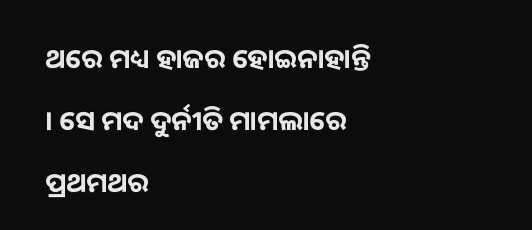ଥରେ ମଧ୍ୟ ହାଜର ହୋଇନାହାନ୍ତି । ସେ ମଦ ଦୁର୍ନୀତି ମାମଲାରେ ପ୍ରଥମଥର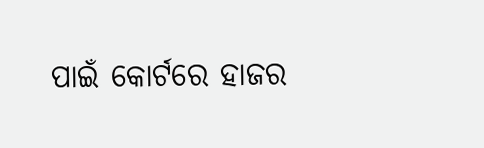ପାଇଁ କୋର୍ଟରେ ହାଜର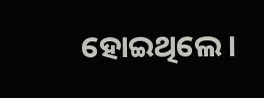ହୋଇଥିଲେ ।